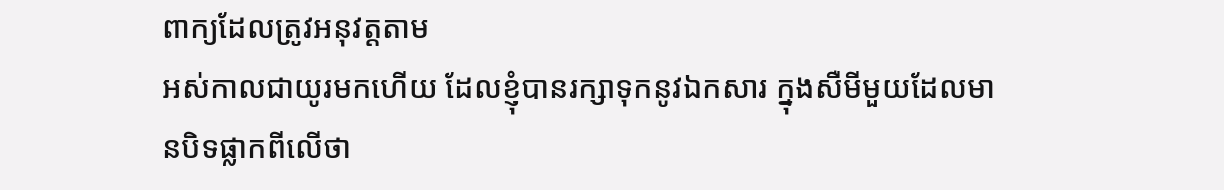ពាក្យដែលត្រូវអនុវត្តតាម
អស់កាលជាយូរមកហើយ ដែលខ្ញុំបានរក្សាទុកនូវឯកសារ ក្នុងសឺមីមួយដែលមានបិទផ្លាកពីលើថា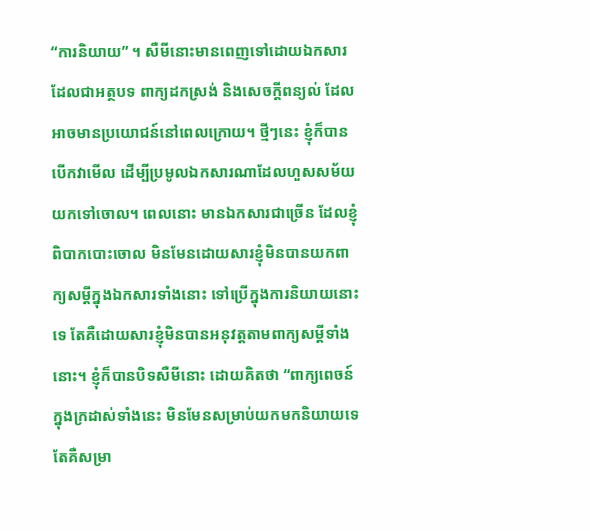“ការនិយាយ” ។ សឺមីនោះមានពេញទៅដោយឯកសារដែលជាអត្ថបទ ពាក្យដកស្រង់ និងសេចក្តីពន្យល់ ដែលអាចមានប្រយោជន៍នៅពេលក្រោយ។ ថ្មីៗនេះ ខ្ញុំក៏បានបើកវាមើល ដើម្បីប្រមូលឯកសារណាដែលហួសសម័យ យកទៅចោល។ ពេលនោះ មានឯកសារជាច្រើន ដែលខ្ញុំពិបាកបោះចោល មិនមែនដោយសារខ្ញុំមិនបានយកពាក្យសម្តីក្នុងឯកសារទាំងនោះ ទៅប្រើក្នុងការនិយាយនោះទេ តែគឺដោយសារខ្ញុំមិនបានអនុវត្តតាមពាក្យសម្តីទាំងនោះ។ ខ្ញុំក៏បានបិទសឺមីនោះ ដោយគិតថា “ពាក្យពេចន៍ក្នុងក្រដាស់ទាំងនេះ មិនមែនសម្រាប់យកមកនិយាយទេ តែគឺសម្រា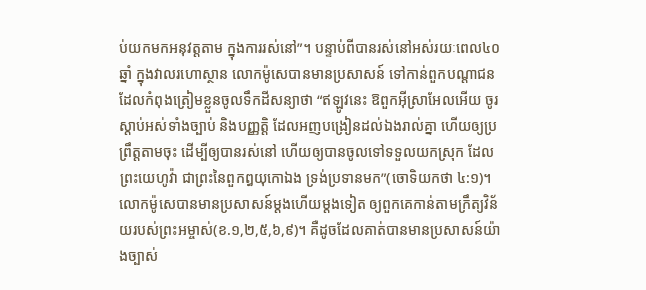ប់យកមកអនុវត្តតាម ក្នុងការរស់នៅ”។ បន្ទាប់ពីបានរស់នៅអស់រយៈពេល៤០ឆ្នាំ ក្នុងវាលរហោស្ថាន លោកម៉ូសេបានមានប្រសាសន៍ ទៅកាន់ពួកបណ្តាជន ដែលកំពុងត្រៀមខ្លួនចូលទឹកដីសន្យាថា “ឥឡូវនេះ ឱពួកអ៊ីស្រាអែលអើយ ចូរស្តាប់អស់ទាំងច្បាប់ និងបញ្ញត្តិ ដែលអញបង្រៀនដល់ឯងរាល់គ្នា ហើយឲ្យប្រព្រឹត្តតាមចុះ ដើម្បីឲ្យបានរស់នៅ ហើយឲ្យបានចូលទៅទទួលយកស្រុក ដែលព្រះយេហូវ៉ា ជាព្រះនៃពួកឰយុកោឯង ទ្រង់ប្រទានមក”(ចោទិយកថា ៤:១)។ លោកម៉ូសេបានមានប្រសាសន៍ម្តងហើយម្តងទៀត ឲ្យពួកគេកាន់តាមក្រឹត្យវិន័យរបស់ព្រះអម្ចាស់(ខ.១,២,៥,៦,៩)។ គឺដូចដែលគាត់បានមានប្រសាសន៍យ៉ាងច្បាស់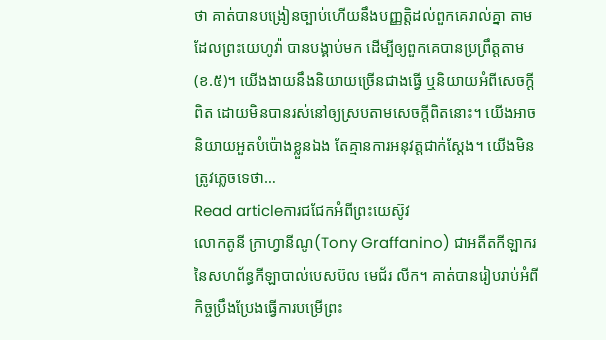ថា គាត់បានបង្រៀនច្បាប់ហើយនឹងបញ្ញត្តិដល់ពួកគេរាល់គ្នា តាមដែលព្រះយេហូវ៉ា បានបង្គាប់មក ដើម្បីឲ្យពួកគេបានប្រព្រឹត្តតាម(ខ.៥)។ យើងងាយនឹងនិយាយច្រើនជាងធ្វើ ឬនិយាយអំពីសេចក្តីពិត ដោយមិនបានរស់នៅឲ្យស្របតាមសេចក្តីពិតនោះ។ យើងអាចនិយាយអួតបំប៉ោងខ្លួនឯង តែគ្មានការអនុវត្តជាក់ស្តែង។ យើងមិនត្រូវភ្លេចទេថា…
Read articleការជជែកអំពីព្រះយេស៊ូវ
លោកតូនី ក្រាហ្វានីណូ(Tony Graffanino) ជាអតីតកីឡាករ នៃសហព័ន្ធកីឡាបាល់បេសប៊ល មេជ័រ លីក។ គាត់បានរៀបរាប់អំពីកិច្ចប្រឹងប្រែងធ្វើការបម្រើព្រះ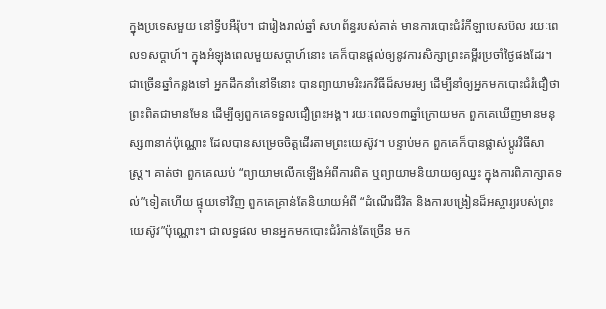ក្នុងប្រទេសមួយ នៅទ្វីបអឺរ៉ុប។ ជារៀងរាល់ឆ្នាំ សហព័ន្ធរបស់គាត់ មានការបោះជំរំកីឡាបេសប៊ល រយៈពេល១សប្តាហ៍។ ក្នុងអំឡុងពេលមួយសប្តាហ៍នោះ គេក៏បានផ្តល់ឲ្យនូវការសិក្សាព្រះគម្ពីរប្រចាំថ្ងៃផងដែរ។ ជាច្រើនឆ្នាំកន្លងទៅ អ្នកដឹកនាំនៅទីនោះ បានព្យាយាមរិះរកវិធីដ៏សមរម្យ ដើម្បីនាំឲ្យអ្នកមកបោះជំរំជឿថា ព្រះពិតជាមានមែន ដើម្បីឲ្យពួកគេទទួលជឿព្រះអង្គ។ រយៈពេល១៣ឆ្នាំក្រោយមក ពួកគេឃើញមានមនុស្ស៣នាក់ប៉ុណ្ណោះ ដែលបានសម្រេចចិត្តដើរតាមព្រះយេស៊ូវ។ បន្ទាប់មក ពួកគេក៏បានផ្លាស់ប្តូរវិធីសាស្រ្ត។ គាត់ថា ពួកគេឈប់ “ព្យាយាមលើកឡើងអំពីការពិត ឬព្យាយាមនិយាយឲ្យឈ្នះ ក្នុងការពិភាក្សាតទល់”ទៀតហើយ ផ្ទុយទៅវិញ ពួកគេគ្រាន់តែនិយាយអំពី “ដំណើរជីវិត និងការបង្រៀនដ៏អស្ចារ្យរបស់ព្រះយេស៊ូវ”ប៉ុណ្ណោះ។ ជាលទ្ធផល មានអ្នកមកបោះជំរំកាន់តែច្រើន មក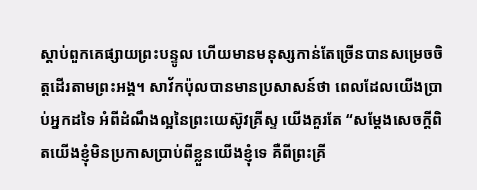ស្តាប់ពួកគេផ្សាយព្រះបន្ទូល ហើយមានមនុស្សកាន់តែច្រើនបានសម្រេចចិត្តដើរតាមព្រះអង្គ។ សាវ័កប៉ុលបានមានប្រសាសន៍ថា ពេលដែលយើងប្រាប់អ្នកដទៃ អំពីដំណឹងល្អនៃព្រះយេស៊ូវគ្រីស្ទ យើងគួរតែ “សម្តែងសេចក្តីពិតយើងខ្ញុំមិនប្រកាសប្រាប់ពីខ្លួនយើងខ្ញុំទេ គឺពីព្រះគ្រី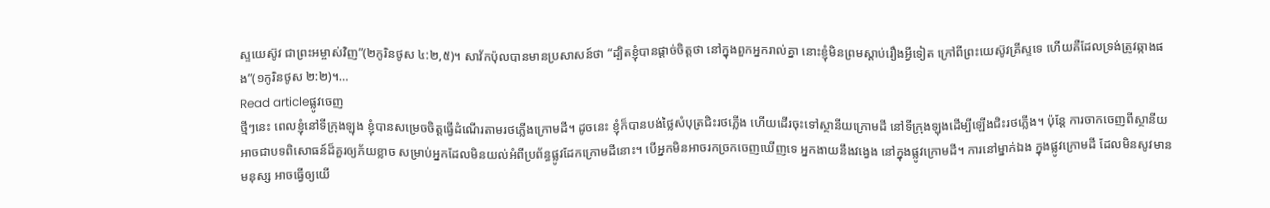ស្ទយេស៊ូវ ជាព្រះអម្ចាស់វិញ”(២កូរិនថូស ៤:២,៥)។ សាវ័កប៉ុលបានមានប្រសាសន៍ថា “ដ្បិតខ្ញុំបានផ្តាច់ចិត្តថា នៅក្នុងពួកអ្នករាល់គ្នា នោះខ្ញុំមិនព្រមស្តាប់រឿងអ្វីទៀត ក្រៅពីព្រះយេស៊ូវគ្រីស្ទទេ ហើយគឺដែលទ្រង់ត្រូវឆ្កាងផង”(១កូរិនថូស ២:២)។…
Read articleផ្លូវចេញ
ថ្មីៗនេះ ពេលខ្ញុំនៅទីក្រុងឡុង ខ្ញុំបានសម្រេចចិត្តធ្វើដំណើរតាមរថភ្លើងក្រោមដី។ ដូចនេះ ខ្ញុំក៏បានបង់ថ្លៃសំបុត្រជិះរថភ្លើង ហើយដើរចុះទៅស្ថានីយក្រោមដី នៅទីក្រុងឡុងដើម្បីឡើងជិះរថភ្លើង។ ប៉ុន្តែ ការចាកចេញពីស្ថានីយ អាចជាបទពិសោធន៍ដ៏គួរឲ្យភ័យខ្លាច សម្រាប់អ្នកដែលមិនយល់អំពីប្រព័ន្ធផ្លូវដែកក្រោមដីនោះ។ បើអ្នកមិនអាចរកច្រកចេញឃើញទេ អ្នកងាយនឹងវង្វេង នៅក្នុងផ្លូវក្រោមដី។ ការនៅម្នាក់ឯង ក្នុងផ្លូវក្រោមដី ដែលមិនសូវមានមនុស្ស អាចធ្វើឲ្យយើ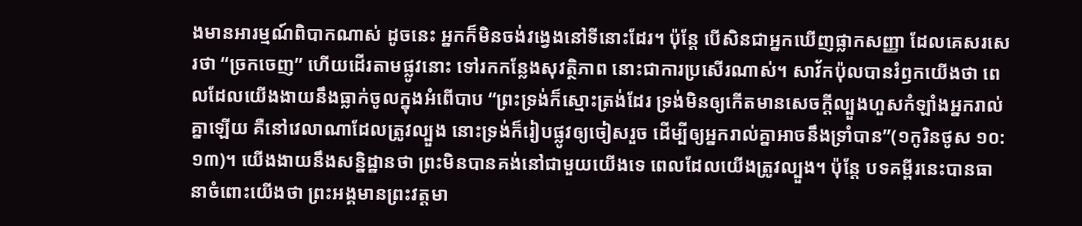ងមានអារម្មណ៍ពិបាកណាស់ ដូចនេះ អ្នកក៏មិនចង់វង្វេងនៅទីនោះដែរ។ ប៉ុន្តែ បើសិនជាអ្នកឃើញផ្លាកសញ្ញា ដែលគេសរសេរថា “ច្រកចេញ” ហើយដើរតាមផ្លូវនោះ ទៅរកកន្លែងសុវត្ថិភាព នោះជាការប្រសើរណាស់។ សាវ័កប៉ុលបានរំឭកយើងថា ពេលដែលយើងងាយនឹងធ្លាក់ចូលក្នុងអំពើបាប “ព្រះទ្រង់ក៏ស្មោះត្រង់ដែរ ទ្រង់មិនឲ្យកើតមានសេចក្តីល្បួងហួសកំឡាំងអ្នករាល់គ្នាឡើយ គឺនៅវេលាណាដែលត្រូវល្បួង នោះទ្រង់ក៏រៀបផ្លូវឲ្យចៀសរួច ដើម្បីឲ្យអ្នករាល់គ្នាអាចនឹងទ្រាំបាន”(១កូរិនថូស ១០:១៣)។ យើងងាយនឹងសន្និដ្ឋានថា ព្រះមិនបានគង់នៅជាមួយយើងទេ ពេលដែលយើងត្រូវល្បួង។ ប៉ុន្តែ បទគម្ពីរនេះបានធានាចំពោះយើងថា ព្រះអង្គមានព្រះវត្តមា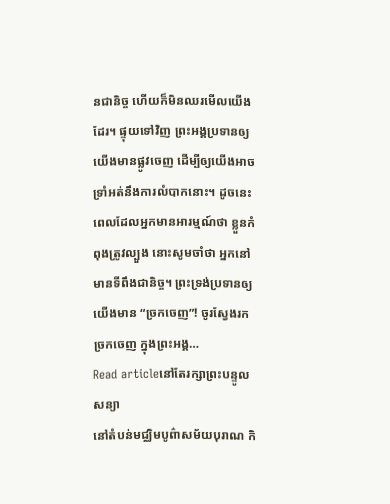នជានិច្ច ហើយក៏មិនឈរមើលយើងដែរ។ ផ្ទុយទៅវិញ ព្រះអង្គប្រទានឲ្យយើងមានផ្លូវចេញ ដើម្បីឲ្យយើងអាចទ្រាំអត់នឹងការលំបាកនោះ។ ដូចនេះ ពេលដែលអ្នកមានអារម្មណ៍ថា ខ្លួនកំពុងត្រូវល្បួង នោះសូមចាំថា អ្នកនៅមានទីពឹងជានិច្ច។ ព្រះទ្រង់ប្រទានឲ្យយើងមាន “ច្រកចេញ”! ចូរស្វែងរកច្រកចេញ ក្នុងព្រះអង្គ…
Read articleនៅតែរក្សាព្រះបន្ទូលសន្យា
នៅតំបន់មជ្ឈិមបូព៌ាសម័យបុរាណ កិ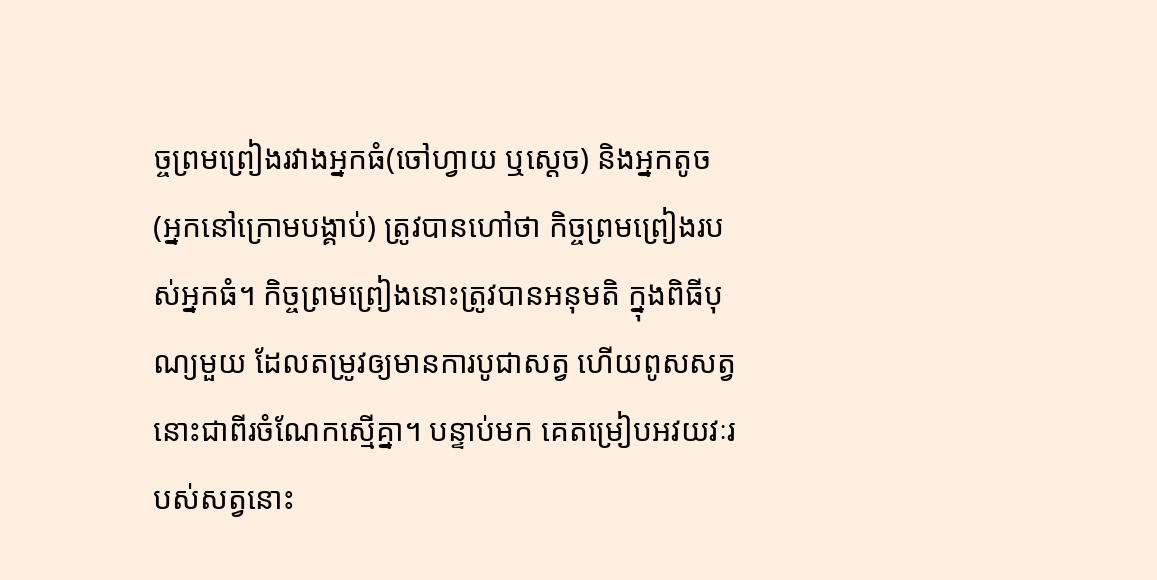ច្ចព្រមព្រៀងរវាងអ្នកធំ(ចៅហ្វាយ ឬស្តេច) និងអ្នកតូច(អ្នកនៅក្រោមបង្គាប់) ត្រូវបានហៅថា កិច្ចព្រមព្រៀងរបស់អ្នកធំ។ កិច្ចព្រមព្រៀងនោះត្រូវបានអនុមតិ ក្នុងពិធីបុណ្យមួយ ដែលតម្រូវឲ្យមានការបូជាសត្វ ហើយពូសសត្វនោះជាពីរចំណែកស្មើគ្នា។ បន្ទាប់មក គេតម្រៀបអវយវៈរបស់សត្វនោះ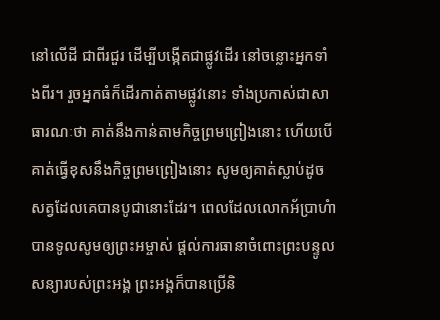នៅលើដី ជាពីរជួរ ដើម្បីបង្កើតជាផ្លូវដើរ នៅចន្លោះអ្នកទាំងពីរ។ រួចអ្នកធំក៏ដើរកាត់តាមផ្លូវនោះ ទាំងប្រកាស់ជាសាធារណៈថា គាត់នឹងកាន់តាមកិច្ចព្រមព្រៀងនោះ ហើយបើគាត់ធ្វើខុសនឹងកិច្ចព្រមព្រៀងនោះ សូមឲ្យគាត់ស្លាប់ដូចសត្វដែលគេបានបូជានោះដែរ។ ពេលដែលលោកអ័ប្រាហំាបានទូលសូមឲ្យព្រះអម្ចាស់ ផ្តល់ការធានាចំពោះព្រះបន្ទូលសន្យារបស់ព្រះអង្គ ព្រះអង្គក៏បានប្រើនិ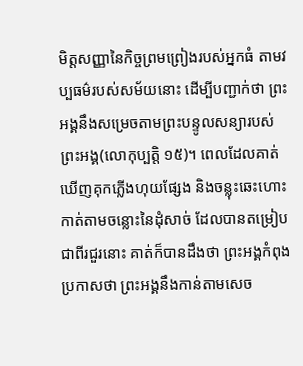មិត្តសញ្ញានៃកិច្ចព្រមព្រៀងរបស់អ្នកធំ តាមវប្បធម៌របស់សម័យនោះ ដើម្បីបញ្ជាក់ថា ព្រះអង្គនឹងសម្រេចតាមព្រះបន្ទូលសន្យារបស់ព្រះអង្គ(លោកុប្បត្តិ ១៥)។ ពេលដែលគាត់ឃើញគុកភ្លើងហុយផ្សែង និងចន្លុះឆេះហោះកាត់តាមចន្លោះនៃដុំសាច់ ដែលបានតម្រៀបជាពីរជួរនោះ គាត់ក៏បានដឹងថា ព្រះអង្គកំពុងប្រកាសថា ព្រះអង្គនឹងកាន់តាមសេច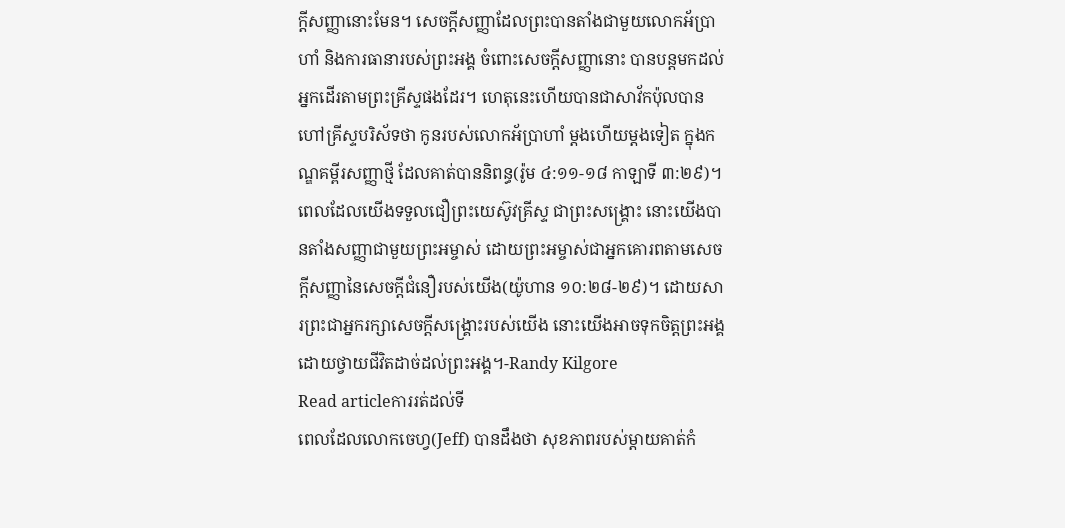ក្តីសញ្ញានោះមែន។ សេចក្តីសញ្ញាដែលព្រះបានតាំងជាមួយលោកអ័ប្រាហាំ និងការធានារបស់ព្រះអង្គ ចំពោះសេចក្តីសញ្ញានោះ បានបន្តមកដល់អ្នកដើរតាមព្រះគ្រីស្ទផងដែរ។ ហេតុនេះហើយបានជាសាវ័កប៉ុលបានហៅគ្រីស្ទបរិស័ទថា កូនរបស់លោកអ័ប្រាហាំ ម្តងហើយម្តងទៀត ក្នុងកណ្ឌគម្ពីរសញ្ញាថ្មី ដែលគាត់បាននិពន្ធ(រ៉ូម ៤:១១-១៨ កាឡាទី ៣:២៩)។ ពេលដែលយើងទទួលជឿព្រះយេស៊ូវគ្រីស្ទ ជាព្រះសង្រ្គោះ នោះយើងបានតាំងសញ្ញាជាមួយព្រះអម្ចាស់ ដោយព្រះអម្ចាស់ជាអ្នកគោរពតាមសេចក្តីសញ្ញានៃសេចក្តីជំនឿរបស់យើង(យ៉ូហាន ១០:២៨-២៩)។ ដោយសារព្រះជាអ្នករក្សាសេចក្តីសង្រ្គោះរបស់យើង នោះយើងអាចទុកចិត្តព្រះអង្គ ដោយថ្វាយជីវិតដាច់ដល់ព្រះអង្គ។-Randy Kilgore
Read articleការរត់ដល់ទី
ពេលដែលលោកចេហ្វ(Jeff) បានដឹងថា សុខភាពរបស់ម្តាយគាត់កំ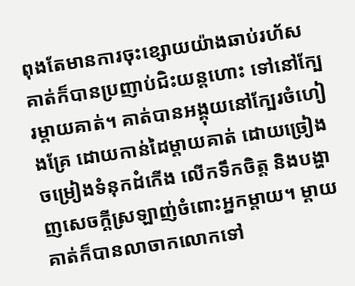ពុងតែមានការចុះខ្សោយយ៉ាងឆាប់រហ័ស គាត់ក៏បានប្រញាប់ជិះយន្តហោះ ទៅនៅក្បែរម្តាយគាត់។ គាត់បានអង្គុយនៅក្បែរចំហៀងគ្រែ ដោយកាន់ដៃម្តាយគាត់ ដោយច្រៀងចម្រៀងទំនុកដំកើង លើកទឹកចិត្ត និងបង្ហាញសេចក្តីស្រឡាញ់ចំពោះអ្នកម្តាយ។ ម្តាយគាត់ក៏បានលាចាកលោកទៅ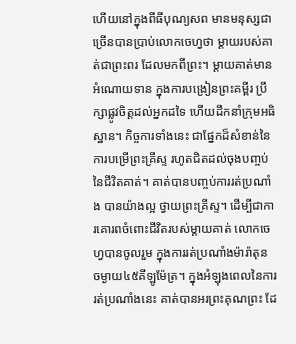ហើយនៅក្នុងពីធីបុណ្យសព មានមនុស្សជាច្រើនបានប្រាប់លោកចេហ្វថា ម្តាយរបស់គាត់ជាព្រះពរ ដែលមកពីព្រះ។ ម្តាយគាត់មានអំណោយទាន ក្នុងការបង្រៀនព្រះគម្ពីរ ប្រឹក្សាផ្លូវចិត្តដល់អ្នកដទៃ ហើយដឹកនាំក្រុមអធិស្ឋាន។ កិច្ចការទាំងនេះ ជាផ្នែកដ៏សំខាន់នៃការបម្រើព្រះគ្រីស្ទ រហូតជិតដល់ចុងបញ្ចប់នៃជីវិតគាត់។ គាត់បានបញ្ចប់ការរត់ប្រណាំង បានយ៉ាងល្អ ថ្វាយព្រះគ្រីស្ទ។ ដើម្បីជាការគោរពចំពោះជីវិតរបស់ម្តាយគាត់ លោកចេហ្វបានចូលរួម ក្នុងការរត់ប្រណាំងម៉ារ៉ាតុន ចម្ងាយ៤៥គីឡូម៉ែត្រ។ ក្នុងអំឡុងពេលនៃការរត់ប្រណាំងនេះ គាត់បានអរព្រះគុណព្រះ ដែ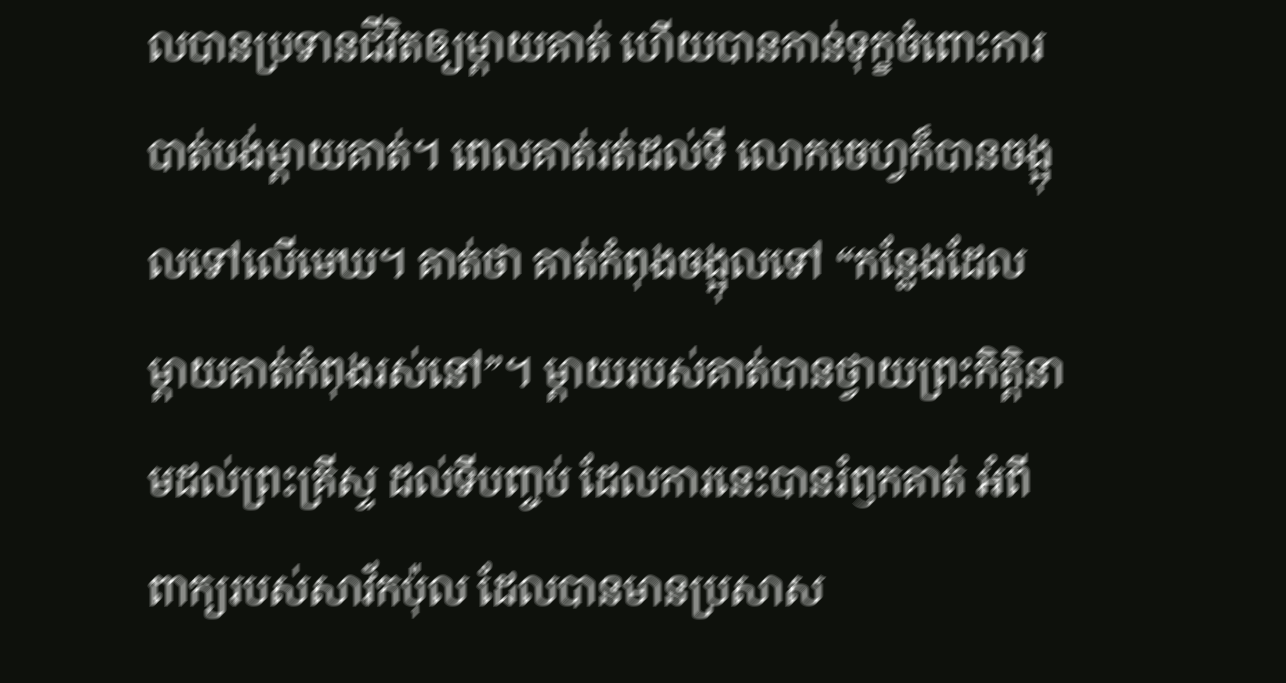លបានប្រទានជីវិតឲ្យម្តាយគាត់ ហើយបានកាន់ទុក្ខចំពោះការបាត់បង់ម្តាយគាត់។ ពេលគាត់រត់ដល់ទី លោកចេហ្វក៏បានចង្អុលទៅលើមេឃ។ គាត់ថា គាត់កំពុងចង្អុលទៅ “កន្លែងដែលម្តាយគាត់កំពុងរស់នៅ”។ ម្តាយរបស់គាត់បានថ្វាយព្រះកិត្តិនាមដល់ព្រះគ្រីស្ទ ដល់ទីបញ្ចប់ ដែលការនេះបានរំឭកគាត់ អំពីពាក្យរបស់សាវ័កប៉ុល ដែលបានមានប្រសាស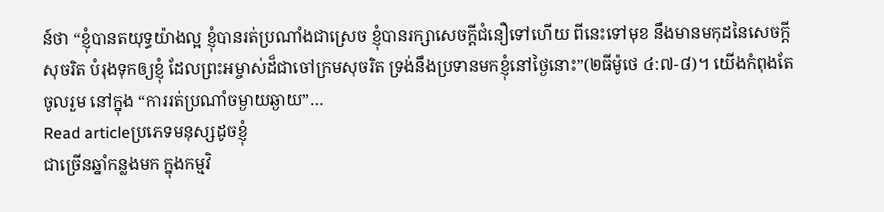ន៍ថា “ខ្ញុំបានតយុទ្ធយ៉ាងល្អ ខ្ញុំបានរត់ប្រណាំងជាស្រេច ខ្ញុំបានរក្សាសេចក្តីជំនឿទៅហើយ ពីនេះទៅមុខ នឹងមានមកុដនៃសេចក្តីសុចរិត បំរុងទុកឲ្យខ្ញុំ ដែលព្រះអម្ចាស់ដ៏ជាចៅក្រមសុចរិត ទ្រង់នឹងប្រទានមកខ្ញុំនៅថ្ងៃនោះ”(២ធីម៉ូថេ ៤:៧-៨)។ យើងកំពុងតែចូលរួម នៅក្នុង “ការរត់ប្រណាំចម្ងាយឆ្ងាយ”…
Read articleប្រភេទមនុស្សដូចខ្ញុំ
ជាច្រើនឆ្នាំកន្លងមក ក្នុងកម្មវិ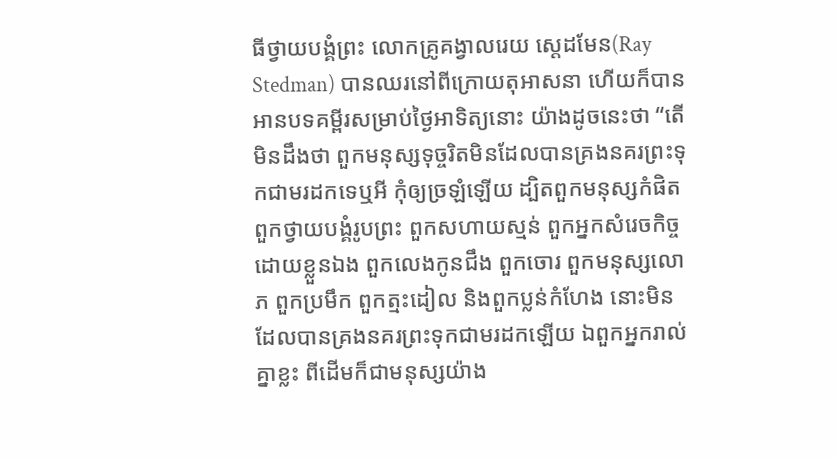ធីថ្វាយបង្គំព្រះ លោកគ្រូគង្វាលរេយ ស្តេដមែន(Ray Stedman) បានឈរនៅពីក្រោយតុអាសនា ហើយក៏បានអានបទគម្ពីរសម្រាប់ថ្ងៃអាទិត្យនោះ យ៉ាងដូចនេះថា “តើមិនដឹងថា ពួកមនុស្សទុច្ចរិតមិនដែលបានគ្រងនគរព្រះទុកជាមរដកទេឬអី កុំឲ្យច្រឡំឡើយ ដ្បិតពួកមនុស្សកំផិត ពួកថ្វាយបង្គំរូបព្រះ ពួកសហាយស្មន់ ពួកអ្នកសំរេចកិច្ចដោយខ្លួនឯង ពួកលេងកូនជឹង ពួកចោរ ពួកមនុស្សលោភ ពួកប្រមឹក ពួកត្មះដៀល និងពួកប្លន់កំហែង នោះមិនដែលបានគ្រងនគរព្រះទុកជាមរដកឡើយ ឯពួកអ្នករាល់គ្នាខ្លះ ពីដើមក៏ជាមនុស្សយ៉ាង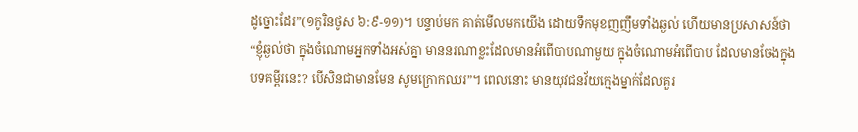ដូច្នោះដែរ”(១កូរិនថូស ៦:៩-១១)។ បន្ទាប់មក គាត់មើលមកយើង ដោយទឹកមុខញញឹមទាំងឆ្ងល់ ហើយមានប្រសាសន៍ថា “ខ្ញុំឆ្ងល់ថា ក្នុងចំណោមអ្នកទាំងអស់គ្នា មាននរណាខ្លះដែលមានអំពើបាបណាមួយ ក្នុងចំណោមអំពើបាប ដែលមានចែងក្នុងបទគម្ពីរនេះ? បើសិនជាមានមែន សូមក្រោកឈរ”។ ពេលនោះ មានយុវជនវ័យក្មេងម្នាក់ដែលគួរ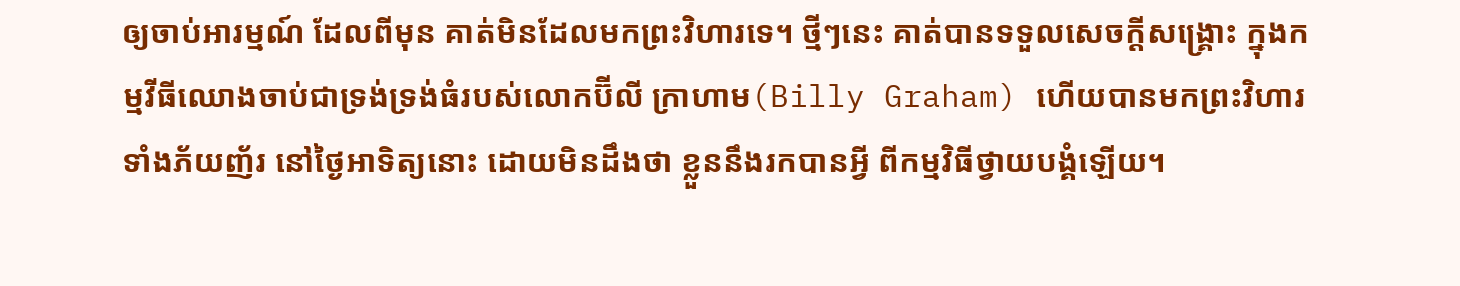ឲ្យចាប់អារម្មណ៍ ដែលពីមុន គាត់មិនដែលមកព្រះវិហារទេ។ ថ្មីៗនេះ គាត់បានទទួលសេចក្តីសង្រ្គោះ ក្នុងកម្មវីធីឈោងចាប់ជាទ្រង់ទ្រង់ធំរបស់លោកប៊ីលី ក្រាហាម(Billy Graham) ហើយបានមកព្រះវិហារ ទាំងភ័យញ័រ នៅថ្ងៃអាទិត្យនោះ ដោយមិនដឹងថា ខ្លួននឹងរកបានអ្វី ពីកម្មវិធីថ្វាយបង្គំឡើយ។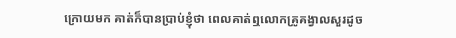ក្រោយមក គាត់ក៏បានប្រាប់ខ្ញុំថា ពេលគាត់ឮលោកគ្រូគង្វាលសួរដូច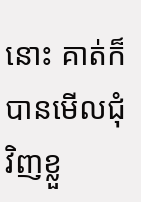នោះ គាត់ក៏បានមើលជុំវិញខ្លួ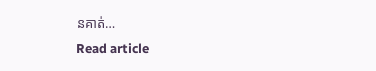នគាត់…
Read article